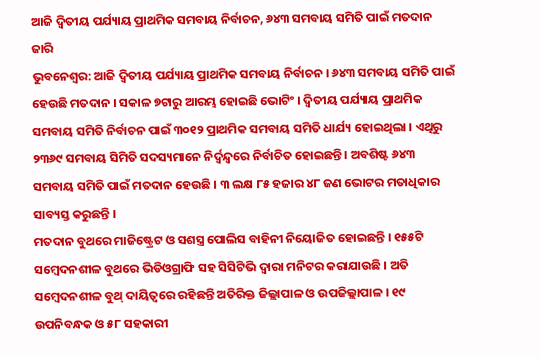ଆଜି ଦ୍ବିତୀୟ ପର୍ଯ୍ୟାୟ ପ୍ରାଥମିକ ସମବାୟ ନିର୍ବାଚନ, ୬୪୩ ସମବାୟ ସମିତି ପାଇଁ ମତଦାନ ଜାରି
ଭୁବନେଶ୍ୱର: ଆଜି ଦ୍ୱିତୀୟ ପର୍ଯ୍ୟାୟ ପ୍ରାଥମିକ ସମବାୟ ନିର୍ବାଚନ । ୬୪୩ ସମବାୟ ସମିତି ପାଇଁ ହେଉଛି ମତଦାନ । ସକାଳ ୭ଟାରୁ ଆରମ୍ଭ ହୋଇଛି ଭୋଟିଂ । ଦ୍ୱିତୀୟ ପର୍ଯ୍ୟାୟ ପ୍ରାଥମିକ ସମବାୟ ସମିତି ନିର୍ବାଚନ ପାଇଁ ୩୦୧୨ ପ୍ରାଥମିକ ସମବାୟ ସମିତି ଧାର୍ଯ୍ୟ ହୋଇଥିଲା । ଏଥିରୁ ୨୩୬୯ ସମବାୟ ସିମିତି ସଦସ୍ୟମାନେ ନିର୍ଦ୍ୱନ୍ଦ୍ୱରେ ନିର୍ବାଚିତ ହୋଇଛନ୍ତି । ଅବଶିଷ୍ଟ ୬୪୩ ସମବାୟ ସମିତି ପାଇଁ ମତଦାନ ହେଉଛି । ୩ ଲକ୍ଷ ୮୫ ହଜାର ୪୮ ଜଣ ଭୋଟର ମତାଧିକାର ସାବ୍ୟସ୍ତ କରୁଛନ୍ତି ।
ମତଦାନ ବୁଥରେ ମାଜିଷ୍ଟ୍ରେଟ ଓ ସଶସ୍ତ୍ର ପୋଲିସ ବାହିନୀ ନିୟୋଜିତ ହୋଇଛନ୍ତି । ୧୫୫ଟି ସମ୍ବେଦନଶୀଳ ବୁଥରେ ଭିଡିଓଗ୍ରାଫି ସହ ସିସିଟିଭି ଦ୍ୱାରା ମନିଟର କରାଯାଉଛି । ଅତି ସମ୍ବେଦନଶୀଳ ବୁଥ୍ ଦାୟିତ୍ୱରେ ରହିଛନ୍ତି ଅତିରିକ୍ତ ଜିଲ୍ଲାପାଳ ଓ ଉପଜିଲ୍ଲାପାଳ । ୧୯ ଉପନିବନ୍ଧକ ଓ ୫୮ ସହକାରୀ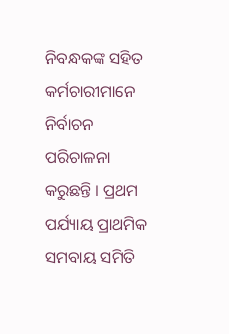ନିବନ୍ଧକଙ୍କ ସହିତ କର୍ମଚାରୀମାନେ ନିର୍ବାଚନ ପରିଚାଳନା କରୁଛନ୍ତି । ପ୍ରଥମ ପର୍ଯ୍ୟାୟ ପ୍ରାଥମିକ ସମବାୟ ସମିତି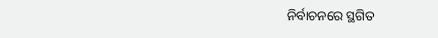ନିର୍ବାଚନରେ ସ୍ଥଗିତ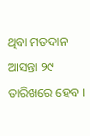ଥିବା ମତଦାନ ଆସନ୍ତା ୨୯ ତାରିଖରେ ହେବ ।